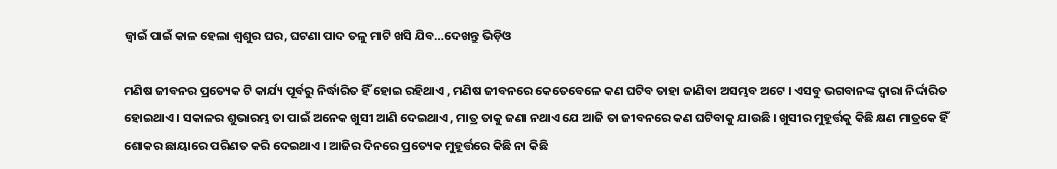ଜ୍ବାଇଁ ପାଇଁ କାଳ ହେଲା ଶ୍ବଶୁର ଘର, ଘଟଣା ପାଦ ତଳୁ ମାଟି ଖସି ଯିବ…ଦେଖନ୍ତୁ ଭିଡ଼ିଓ

ମଣିଷ ଜୀବନର ପ୍ରତ୍ୟେକ ଟି କାର୍ଯ୍ୟ ପୂର୍ବରୁ ନିର୍ଦ୍ଧାରିତ ହିଁ ହୋଇ ରହିଥାଏ , ମଣିଷ ଜୀବନରେ କେତେବେଳେ କଣ ଘଟିବ ତାହା ଜାଣିବା ଅସମ୍ଭବ ଅଟେ । ଏସବୁ ଭଗବାନଙ୍କ ଦ୍ୱାରା ନିର୍ଦ୍ଦାରିତ ହୋଇଥାଏ । ସକାଳର ଶୁଭାରମ୍ଭ ତା ପାଇଁ ଅନେକ ଖୁସୀ ଆଣି ଦେଇଥାଏ , ମାତ୍ର ତାକୁ ଜଣା ନଥାଏ ଯେ ଆଜି ତା ଜୀବନରେ କଣ ଘଟିବାକୁ ଯାଉଛି । ଖୁସୀର ମୁହୂର୍ତ୍ତକୁ କିଛି କ୍ଷଣ ମାତ୍ରକେ ହିଁ ଶୋକର ଛାୟାରେ ପରିଣତ କରି ଦେଇଥାଏ । ଆଜିର ଦିନରେ ପ୍ରତ୍ୟେକ ମୁହୂର୍ତ୍ତରେ କିଛି ନା କିଛି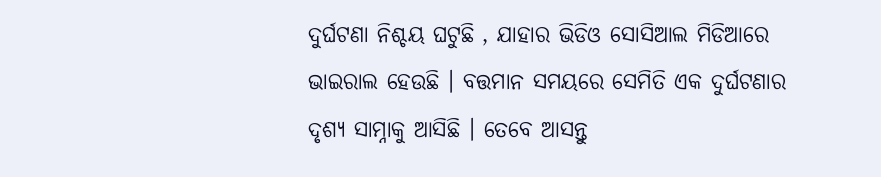ଦୁର୍ଘଟଣା ନିଶ୍ଚୟ ଘଟୁଛି , ଯାହାର ଭିଡିଓ ସୋସିଆଲ ମିଡିଆରେ ଭାଇରାଲ ହେଉଛି । ବତ୍ତମାନ ସମୟରେ ସେମିତି ଏକ ଦୁର୍ଘଟଣାର ଦୃଶ୍ୟ ସାମ୍ନାକୁ ଆସିଛି । ତେବେ ଆସନ୍ତୁ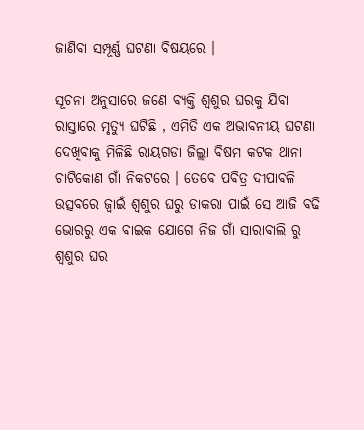ଜାଣିବା ସମ୍ପୂର୍ଣ୍ଣ ଘଟଣା ବିଷୟରେ ।

ସୂଚନା ଅନୁସାରେ ଜଣେ ବ୍ୟକ୍ତି ଶ୍ୱଶୁର ଘରକୁ ଯିବା ରାସ୍ତାରେ ମୃତ୍ୟୁ ଘଟିଛି , ଏମିତି ଏକ ଅଭାବନୀୟ ଘଟଣା ଦେଖିବାକୁ ମିଳିଛି ରାୟଗଡା ଜିଲ୍ଲା ବିଷମ କଟକ ଥାନା ଚାଟିକୋଣ ଗାଁ ନିକଟରେ । ତେବେ ପବିତ୍ର ଦୀପାବଳି ଉତ୍ସବରେ ଜ୍ୱାଇଁ ଶ୍ୱଶୁର ଘରୁ ଡାକରା ପାଇଁ ସେ ଆଜି ବଢି ଭୋରରୁ ଏକ ବାଇକ ଯୋଗେ ନିଜ ଗାଁ ସାରାବାଲି ରୁ ଶ୍ୱଶୁର ଘର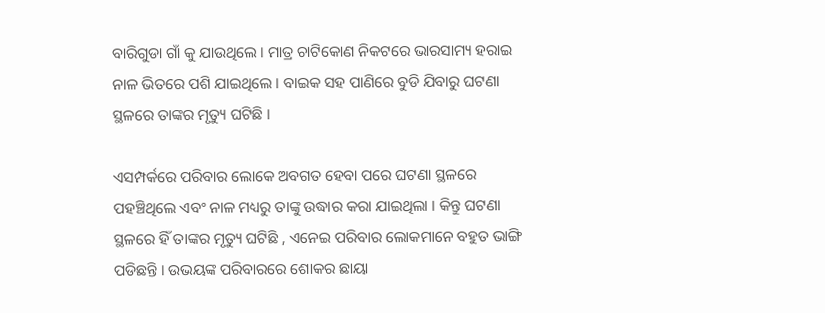ବାରିଗୁଡା ଗାଁ କୁ ଯାଉଥିଲେ । ମାତ୍ର ଚାଟିକୋଣ ନିକଟରେ ଭାରସାମ୍ୟ ହରାଇ ନାଳ ଭିତରେ ପଶି ଯାଇଥିଲେ । ବାଇକ ସହ ପାଣିରେ ବୁଡି ଯିବାରୁ ଘଟଣା ସ୍ଥଳରେ ତାଙ୍କର ମୃତ୍ୟୁ ଘଟିଛି ।

ଏସମ୍ପର୍କରେ ପରିବାର ଲୋକେ ଅବଗତ ହେବା ପରେ ଘଟଣା ସ୍ଥଳରେ ପହଞ୍ଚିଥିଲେ ଏବଂ ନାଳ ମଧ୍ୟରୁ ତାଙ୍କୁ ଉଦ୍ଧାର କରା ଯାଇଥିଲା । କିନ୍ତୁ ଘଟଣା ସ୍ଥଳରେ ହିଁ ତାଙ୍କର ମୃତ୍ୟୁ ଘଟିଛି , ଏନେଇ ପରିବାର ଲୋକମାନେ ବହୁତ ଭାଙ୍ଗି ପଡିଛନ୍ତି । ଉଭୟଙ୍କ ପରିବାରରେ ଶୋକର ଛାୟା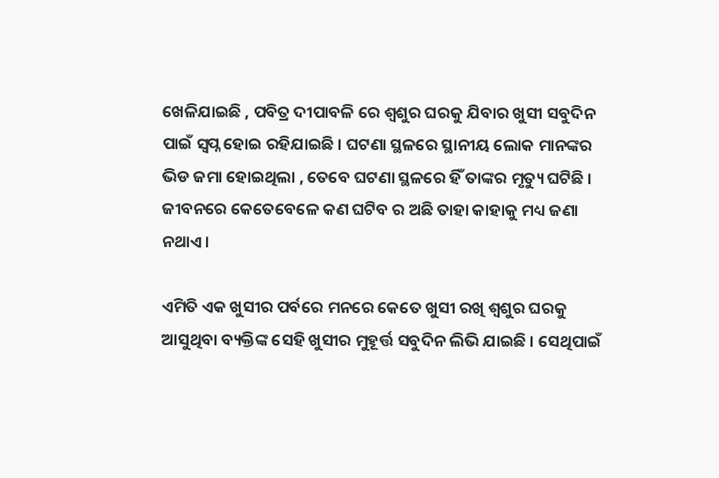ଖେଳିଯାଇଛି , ପବିତ୍ର ଦୀପାବଳି ରେ ଶ୍ୱଶୁର ଘରକୁ ଯିବାର ଖୁସୀ ସବୁଦିନ ପାଇଁ ସ୍ୱପ୍ନ ହୋଇ ରହିଯାଇଛି । ଘଟଣା ସ୍ଥଳରେ ସ୍ଥାନୀୟ ଲୋକ ମାନଙ୍କର ଭିଡ ଜମା ହୋଇଥିଲା , ତେବେ ଘଟଣା ସ୍ଥଳରେ ହିଁ ତାଙ୍କର ମୃତ୍ୟୁ ଘଟିଛି । ଜୀବନରେ କେତେବେଳେ କଣ ଘଟିବ ର ଅଛି ତାହା କାହାକୁ ମଧ୍ୟ ଜଣା ନଥାଏ ।

ଏମିତି ଏକ ଖୁସୀର ପର୍ବରେ ମନରେ କେତେ ଖୁସୀ ରଖି ଶ୍ୱଶୁର ଘରକୁ ଆସୁଥିବା ବ୍ୟକ୍ତିଙ୍କ ସେହି ଖୁସୀର ମୁହୂର୍ତ୍ତ ସବୁଦିନ ଲିଭି ଯାଇଛି । ସେଥିପାଇଁ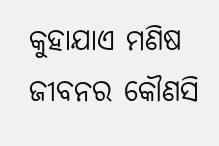କୁହାଯାଏ ମଣିଷ ଜୀବନର କୌଣସି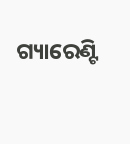ଗ୍ୟାରେଣ୍ଟି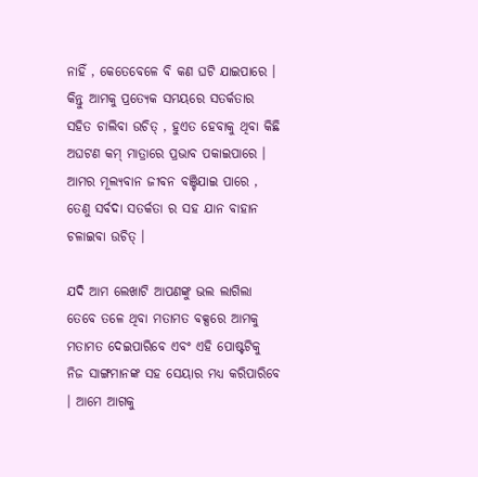ନାହିଁ , କେତେବେଳେ ବି କଣ ଘଟି ଯାଇପାରେ । କିନ୍ତୁ ଆମକୁ ପ୍ରତ୍ୟେକ ସମୟରେ ସତର୍କତାର ସହିତ ଚାଲିବା ଉଚିତ୍ , ହୁଏତ ହେବାକୁ ଥିବା କିଛି ଅଘଟଣ କମ୍ ମାତ୍ରାରେ ପ୍ରଭାବ ପକାଇପାରେ । ଆମର ମୂଲ୍ୟବାନ ଜୀବନ ବଞ୍ଚିଯାଇ ପାରେ , ତେଣୁ ସର୍ବଦା ସତର୍କତା ର ସହ ଯାନ ବାହାନ ଚଳାଇବା ଉଚିତ୍ ।

ଯଦି ଆମ ଲେଖାଟି ଆପଣଙ୍କୁ ଭଲ ଲାଗିଲା ତେବେ ତଳେ ଥିବା ମତାମତ ବକ୍ସରେ ଆମକୁ ମତାମତ ଦେଇପାରିବେ ଏବଂ ଏହି ପୋଷ୍ଟଟିକୁ ନିଜ ସାଙ୍ଗମାନଙ୍କ ସହ ସେୟାର ମଧ୍ୟ କରିପାରିବେ । ଆମେ ଆଗକୁ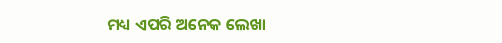ମଧ୍ୟ ଏପରି ଅନେକ ଲେଖା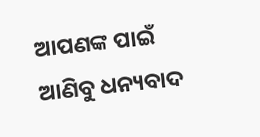ଆପଣଙ୍କ ପାଇଁ ଆଣିବୁ ଧନ୍ୟବାଦ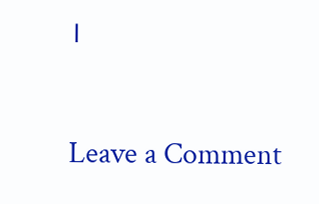।

Leave a Comment